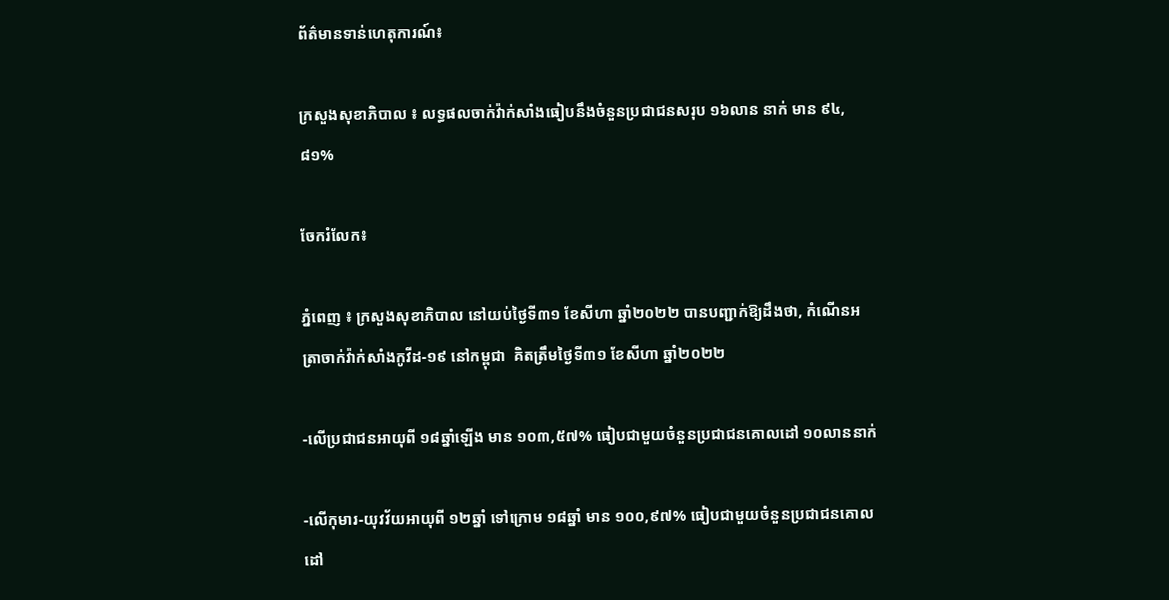ព័ត៌មានទាន់ហេតុការណ៍៖

ក្រសួងសុខាភិបាល ៖ លទ្ធផលចាក់វ៉ាក់សាំងធៀបនឹងចំនួនប្រជាជនសរុប ១៦លាន នាក់ មាន ៩៤,៨១%

ចែករំលែក៖

ភ្នំពេញ ៖ ក្រសួងសុខាភិបាល នៅយប់ថ្ងៃទី៣១ ខែសីហា ឆ្នាំ២០២២ បានបញ្ជាក់ឱ្យដឹងថា, កំណេីនអត្រាចាក់វ៉ាក់សាំងកូវីដ-១៩ នៅកម្ពុជា  គិតត្រឹមថ្ងៃទី៣១ ខែសីហា ឆ្នាំ២០២២

-លើប្រជាជនអាយុពី ១៨ឆ្នាំឡើង មាន ១០៣,៥៧% ធៀបជាមួយចំនួនប្រជាជនគោលដៅ ១០លាននាក់

-លើកុមារ-យុវវ័យអាយុពី ១២ឆ្នាំ ទៅក្រោម ១៨ឆ្នាំ មាន ១០០,៩៧% ធៀបជាមួយចំនួនប្រជាជនគោលដៅ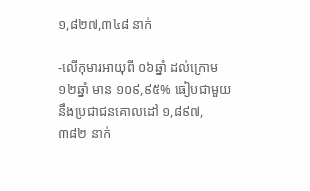១,៨២៧,៣៤៨ នាក់

-លើកុមារអាយុពី ០៦ឆ្នាំ ដល់ក្រោម ១២ឆ្នាំ មាន ១០៩,៩៥% ធៀបជាមួយនឹងប្រជាជនគោលដៅ ១,៨៩៧, ៣៨២ នាក់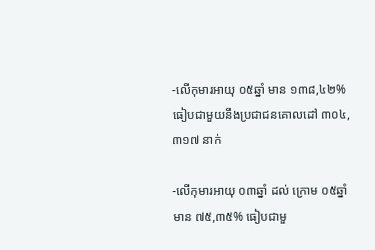-លើកុមារអាយុ ០៥ឆ្នាំ មាន ១៣៨,៤២% ធៀបជាមួយនឹងប្រជាជនគោលដៅ ៣០៤,៣១៧ នាក់

-លើកុមារអាយុ ០៣ឆ្នាំ ដល់ ក្រោម ០៥ឆ្នាំ មាន ៧៥,៣៥% ធៀបជាមួ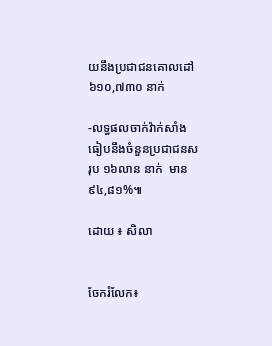យនឹងប្រជាជនគោលដៅ ៦១០,៧៣០ នាក់

-លទ្ធផលចាក់វ៉ាក់សាំងធៀបនឹងចំនួនប្រជាជនសរុប ១៦លាន នាក់  មាន ៩៤,៨១%៕

ដោយ ៖ សិលា


ចែករំលែក៖